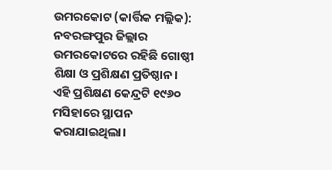ଉମରକୋଟ (କାର୍ତ୍ତିକ ମଲ୍ଲିକ): ନବରଙ୍ଗପୁର ଜିଲ୍ଲାର ଉମରକୋଟରେ ରହିଛି ଗୋଷ୍ଠୀ ଶିକ୍ଷା ଓ ପ୍ରଶିକ୍ଷଣ ପ୍ରତିଷ୍ଠାନ। ଏହି ପ୍ରଶିକ୍ଷଣ କେନ୍ଦ୍ରଟି ୧୯୬୦ ମସିହାରେ ସ୍ଥାପନ କରାଯାଇଥିଲା।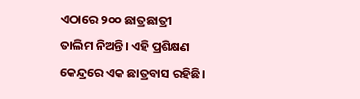ଏଠାରେ ୨୦୦ ଛାତ୍ରଛାତ୍ରୀ ତାଲିମ ନିଅନ୍ତି। ଏହି ପ୍ରଶିକ୍ଷଣ କେନ୍ଦ୍ରରେ ଏକ ଛାତ୍ରବାସ ରହିଛି।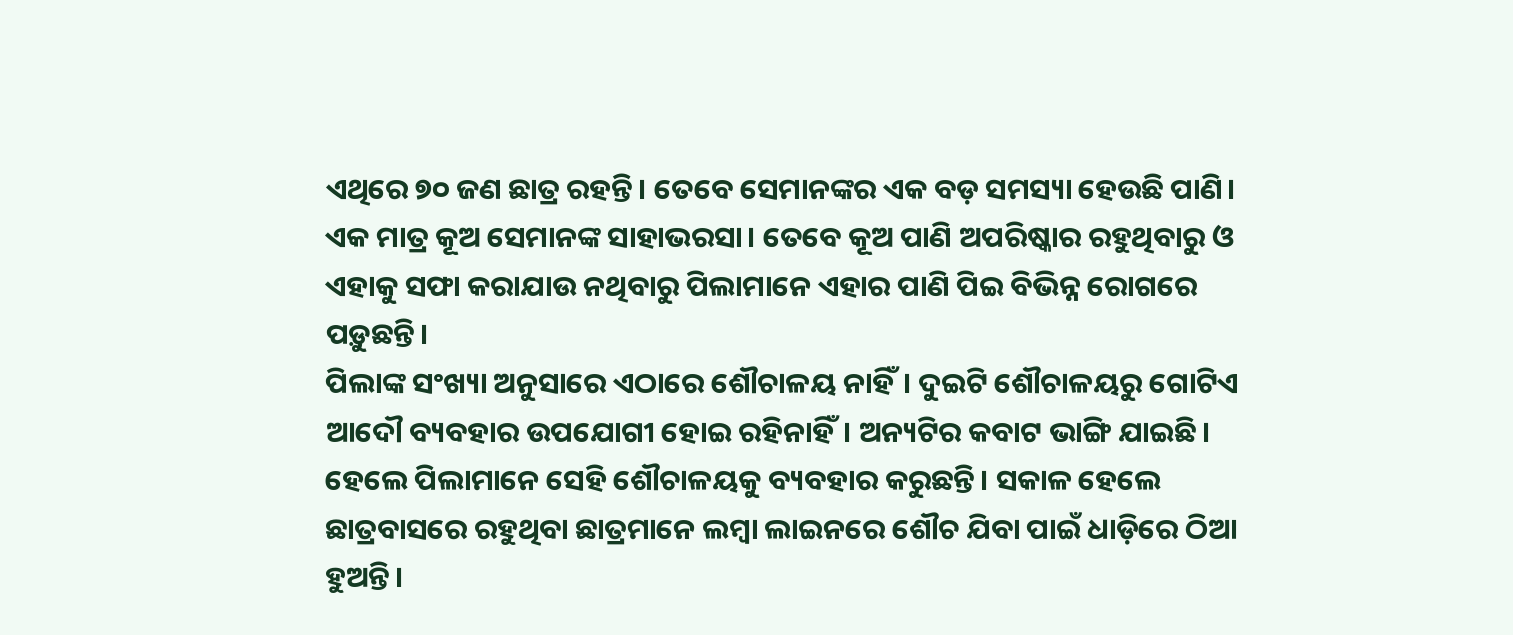ଏଥିରେ ୭୦ ଜଣ ଛାତ୍ର ରହନ୍ତି। ତେବେ ସେମାନଙ୍କର ଏକ ବଡ଼ ସମସ୍ୟା ହେଉଛି ପାଣି। ଏକ ମାତ୍ର କୂଅ ସେମାନଙ୍କ ସାହାଭରସା। ତେବେ କୂଅ ପାଣି ଅପରିଷ୍କାର ରହୁଥିବାରୁ ଓ ଏହାକୁ ସଫା କରାଯାଉ ନଥିବାରୁ ପିଲାମାନେ ଏହାର ପାଣି ପିଇ ବିଭିନ୍ନ ରୋଗରେ ପଡ଼ୁଛନ୍ତି।
ପିଲାଙ୍କ ସଂଖ୍ୟା ଅନୁସାରେ ଏଠାରେ ଶୌଚାଳୟ ନାହିଁ। ଦୁଇଟି ଶୌଚାଳୟରୁ ଗୋଟିଏ ଆଦୌ ବ୍ୟବହାର ଉପଯୋଗୀ ହୋଇ ରହିନାହିଁ। ଅନ୍ୟଟିର କବାଟ ଭାଙ୍ଗି ଯାଇଛି। ହେଲେ ପିଲାମାନେ ସେହି ଶୌଚାଳୟକୁ ବ୍ୟବହାର କରୁଛନ୍ତି। ସକାଳ ହେଲେ ଛାତ୍ରବାସରେ ରହୁଥିବା ଛାତ୍ରମାନେ ଲମ୍ବା ଲାଇନରେ ଶୌଚ ଯିବା ପାଇଁ ଧାଡ଼ିରେ ଠିଆ ହୁଅନ୍ତି।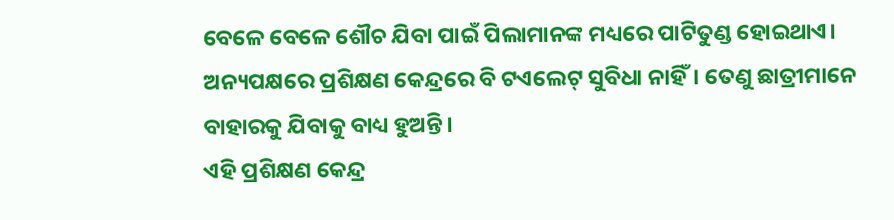ବେଳେ ବେଳେ ଶୌଚ ଯିବା ପାଇଁ ପିଲାମାନଙ୍କ ମଧ୍ୟରେ ପାଟିତୁଣ୍ଡ ହୋଇଥାଏ। ଅନ୍ୟପକ୍ଷରେ ପ୍ରଶିକ୍ଷଣ କେନ୍ଦ୍ରରେ ବି ଟଏଲେଟ୍ ସୁବିଧା ନାହିଁ। ତେଣୁ ଛାତ୍ରୀମାନେ ବାହାରକୁ ଯିବାକୁ ବାଧ୍ୟ ହୁଅନ୍ତି।
ଏହି ପ୍ରଶିକ୍ଷଣ କେନ୍ଦ୍ର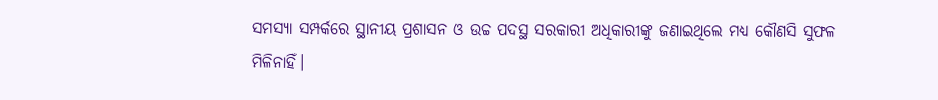ସମସ୍ୟା ସମ୍ପର୍କରେ ସ୍ଥାନୀୟ ପ୍ରଶାସନ ଓ ଉଚ୍ଚ ପଦସ୍ଥ ସରକାରୀ ଅଧିକାରୀଙ୍କୁ ଜଣାଇଥିଲେ ମଧ୍ୟ କୌଣସି ସୁଫଳ ମିଳିନାହିଁ।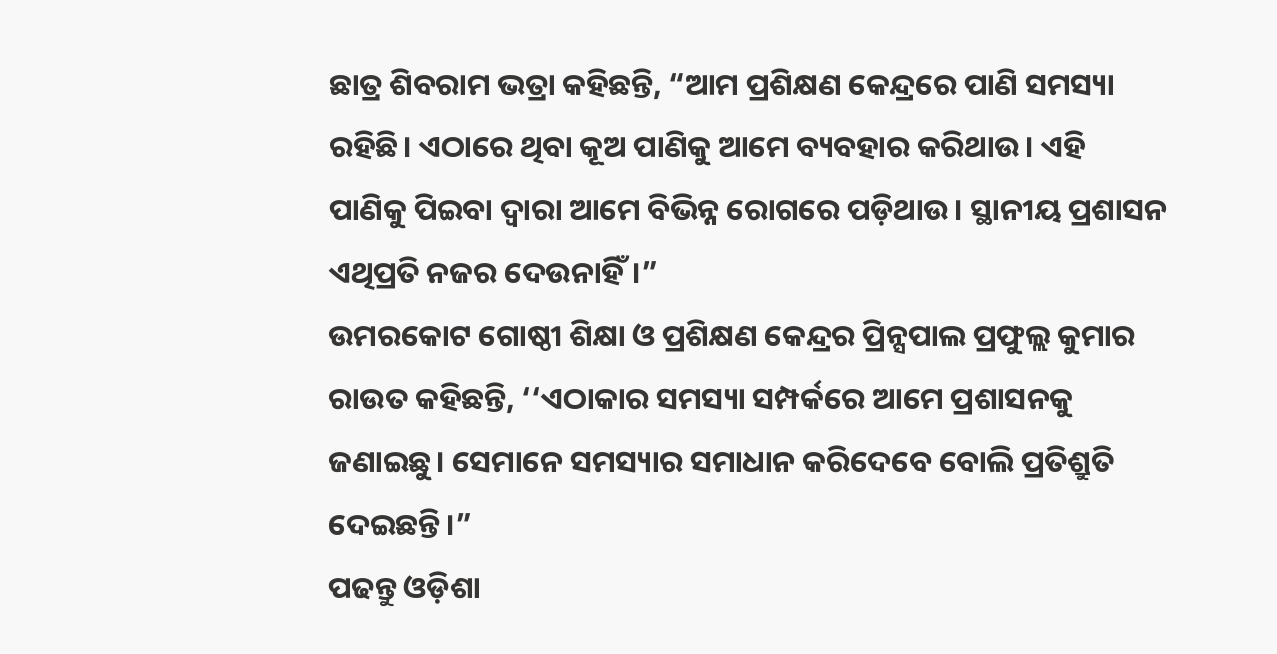ଛାତ୍ର ଶିବରାମ ଭତ୍ରା କହିଛନ୍ତି, “ଆମ ପ୍ରଶିକ୍ଷଣ କେନ୍ଦ୍ରରେ ପାଣି ସମସ୍ୟା ରହିଛି। ଏଠାରେ ଥିବା କୂଅ ପାଣିକୁ ଆମେ ବ୍ୟବହାର କରିଥାଉ। ଏହି ପାଣିକୁ ପିଇବା ଦ୍ୱାରା ଆମେ ବିଭିନ୍ନ ରୋଗରେ ପଡ଼ିଥାଉ। ସ୍ଥାନୀୟ ପ୍ରଶାସନ ଏଥିପ୍ରତି ନଜର ଦେଉନାହିଁ।”
ଉମରକୋଟ ଗୋଷ୍ଠୀ ଶିକ୍ଷା ଓ ପ୍ରଶିକ୍ଷଣ କେନ୍ଦ୍ରର ପ୍ରିନ୍ସପାଲ ପ୍ରଫୁଲ୍ଲ କୁମାର ରାଉତ କହିଛନ୍ତି, ‘‘ଏଠାକାର ସମସ୍ୟା ସମ୍ପର୍କରେ ଆମେ ପ୍ରଶାସନକୁ ଜଣାଇଛୁ। ସେମାନେ ସମସ୍ୟାର ସମାଧାନ କରିଦେବେ ବୋଲି ପ୍ରତିଶ୍ରୁତି ଦେଇଛନ୍ତି।”
ପଢନ୍ତୁ ଓଡ଼ିଶା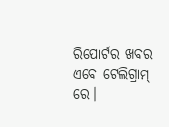ରିପୋର୍ଟର ଖବର ଏବେ ଟେଲିଗ୍ରାମ୍ ରେ।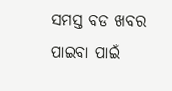ସମସ୍ତ ବଡ ଖବର ପାଇବା ପାଇଁ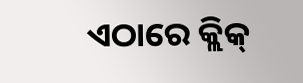ଏଠାରେ କ୍ଲିକ୍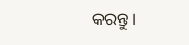କରନ୍ତୁ।